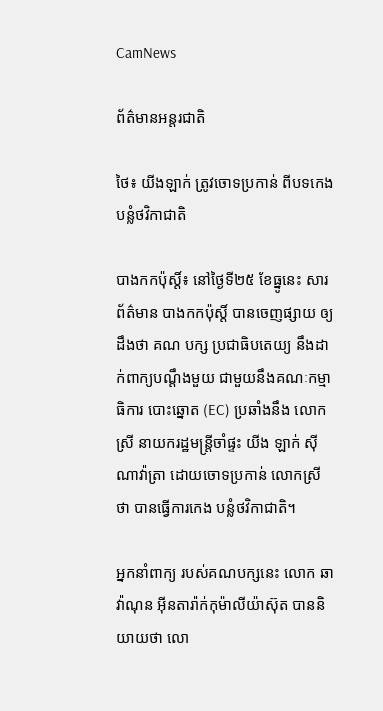CamNews

ព័ត៌មានអន្តរជាតិ

ថៃ៖ យីងឡាក់ ត្រូវចោទប្រកាន់ ពីបទកេង បន្លំថវិកាជាតិ

បាងកកប៉ុស្ដិ៍៖ នៅថ្ងៃទី២៥ ខែធ្នូនេះ សារព័ត៌មាន បាងកកប៉ុស្ដិ៍ បានចេញផ្សាយ ឲ្យដឹងថា គណ បក្ស ប្រជាធិបតេយ្យ នឹងដាក់ពាក្យបណ្តឹងមួយ ជាមួយនឹងគណៈកម្មាធិការ បោះឆ្នោត (EC) ប្រឆាំងនឹង លោក ស្រី នាយករដ្ឋមន្រ្តីចាំផ្ទះ យីង ឡាក់ ស៊ីណាវ៉ាត្រា ដោយចោទប្រកាន់ លោកស្រី ថា បានធ្វើការកេង បន្លំថវិកាជាតិ។

អ្នកនាំពាក្យ របស់គណបក្សនេះ លោក ឆាវ៉ាណុន អ៊ីនតារ៉ាក់កុម៉ាលីយ៉ាស៊ុត បាននិយាយថា លោ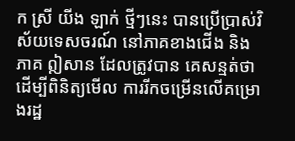ក ស្រី យីង ឡាក់ ថ្មីៗនេះ បានប្រើប្រាស់វិស័យទេសចរណ៍ នៅភាគខាងជើង និង ភាគ ឦសាន ដែលត្រូវបាន គេសន្មត់ថា ដើម្បីពិនិត្យមើល ការរីកចម្រើនលើគម្រោងរដ្ឋ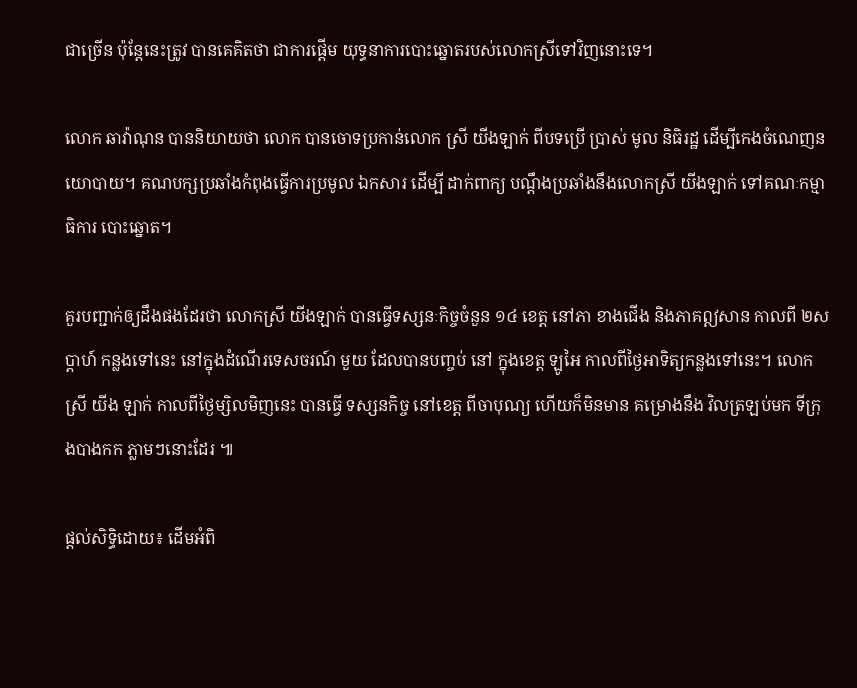ជាច្រើន ប៉ុន្តែនេះត្រូវ បានគេគិតថា ជាការផ្តើម យុទ្ធនាការបោះឆ្នោតរបស់លោកស្រីទៅវិញនោះទេ។

លោក ឆាវ៉ាណុន បាននិយាយថា លោក បានចោទប្រកាន់លោក ស្រី យីងឡាក់ ពីបទប្រើ ប្រាស់ មូល និធិរដ្ឋ ដើម្បីកេងចំណេញនយោបាយ។ គណបក្សប្រឆាំងកំពុងធ្វើការប្រមូល ឯកសារ ដើម្បី ដាក់ពាក្យ បណ្ដឹងប្រឆាំងនឹងលោកស្រី យីងឡាក់ ទៅគណៈកម្មាធិការ បោះឆ្នោត។

គួរបញ្ជាក់ឲ្យដឹងផងដែរថា លោកស្រី យីងឡាក់ បានធ្វើទស្សនៈកិច្ចចំនួន ១៤ ខេត្ត នៅភា ខាងជើង និងភាគឦសាន កាលពី ២សប្ដាហ៍ កន្លងទៅនេះ នៅក្នុងដំណើរទេសចរណ៍ មួយ ដែលបានបញ្ចប់ នៅ ក្នុងខេត្ត ឡូអៃ កាលពីថ្ងៃអាទិត្យកន្លងទៅនេះ។ លោកស្រី យីង ឡាក់ កាលពីថ្ងៃម្សិលមិញនេះ បានធ្វើ ទស្សនកិច្ច នៅខេត្ត ពីចាបុណ្យ ហើយក៏មិនមាន គម្រោងនឹង វិលត្រឡប់មក ទីក្រុងបាងកក ភ្លាមៗនោះដែរ ៕

ផ្តល់សិទ្ធិដោយ៖ ដើមអំពិ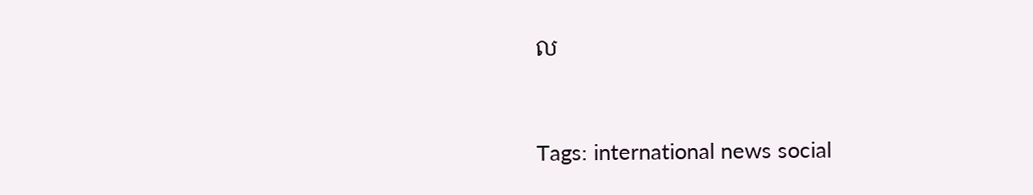ល


Tags: international news social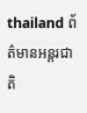thailand ព័ត៌មានអន្តរជាតិ